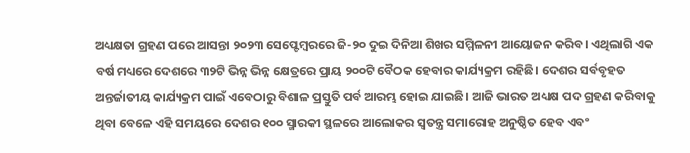ଅଧ୍ୟକ୍ଷତା ଗ୍ରହଣ ପରେ ଆସନ୍ତା ୨୦୨୩ ସେପ୍ଟେମ୍ବରରେ ଜି-୨୦ ଦୁଇ ଦିନିଆ ଶିଖର ସମ୍ମିଳନୀ ଆୟୋଜନ କରିବ। ଏଥିଲାଗି ଏକ ବର୍ଷ ମଧ୍ୟରେ ଦେଶରେ ୩୨ଟି ଭିନ୍ନ ଭିନ୍ନ କ୍ଷେତ୍ରରେ ପ୍ରାୟ ୨୦୦ଟି ବୈଠକ ହେବାର କାର୍ଯ୍ୟକ୍ରମ ରହିଛି। ଦେଶର ସର୍ବବୃହତ ଅନ୍ତର୍ଜାତୀୟ କାର୍ଯ୍ୟକ୍ରମ ପାଇଁ ଏବେଠାରୁ ବିଶାଳ ପ୍ରସ୍ତୁତି ପର୍ବ ଆରମ୍ଭ ହୋଇ ଯାଇଛି। ଆଜି ଭାରତ ଅଧ୍ୟକ୍ଷ ପଦ ଗ୍ରହଣ କରିବାକୁ ଥିବା ବେଳେ ଏହି ସମୟରେ ଦେଶର ୧୦୦ ସ୍ମାରକୀ ସ୍ଥଳରେ ଆଲୋକର ସ୍ବତନ୍ତ୍ର ସମାରୋହ ଅନୁଷ୍ଠିତ ହେବ ଏବଂ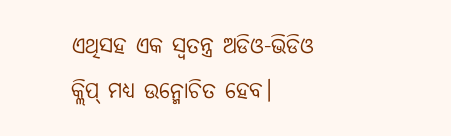ଏଥିସହ ଏକ ସ୍ବତନ୍ତ୍ର ଅଡିଓ-ଭିଡିଓ କ୍ଲିପ୍ ମଧ୍ୟ ଉନ୍ମୋଚିତ ହେବ।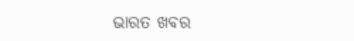ଭାରତ ଖବର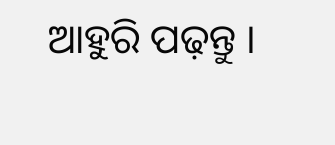ଆହୁରି ପଢ଼ନ୍ତୁ ।